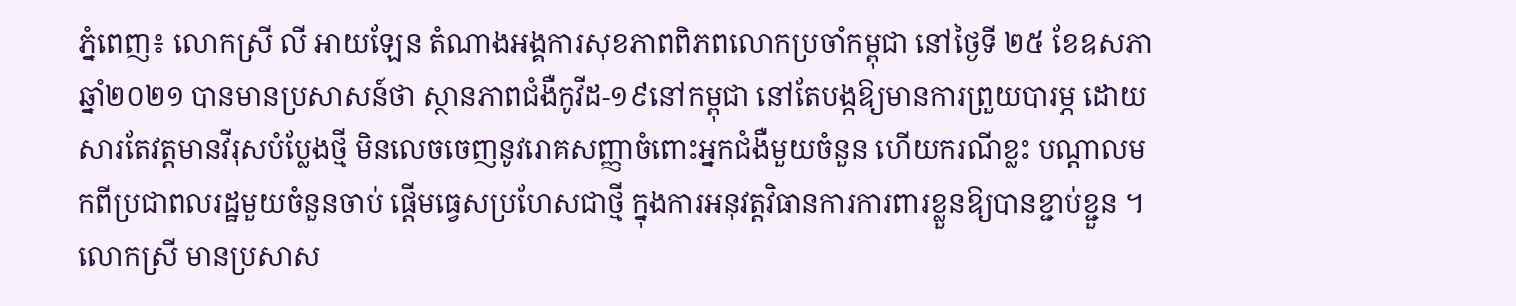ភ្នំពេញ៖ លោកស្រី លី អាយឡែន តំណាងអង្គការសុខភាពពិភពលោកប្រចាំកម្ពុជា នៅថ្ងៃទី ២៥ ខែឧសភា ឆ្នាំ២០២១ បានមានប្រសាសន៍ថា ស្ថានភាពជំងឺកូវីដ-១៩នៅកម្ពុជា នៅតែបង្កឱ្យមានការព្រួយបារម្ភ ដោយសារតែវត្តមានវីរុសបំប្លែងថ្មី មិនលេចចេញនូវរោគសញ្ញាចំពោះអ្នកជំងឺមួយចំនួន ហើយករណីខ្លះ បណ្តាលមកពីប្រជាពលរដ្ឋមួយចំនួនចាប់ ផ្ដើមធ្វេសប្រហែសជាថ្មី ក្នុងការអនុវត្តវិធានការការពារខ្លួនឱ្យបានខ្ជាប់ខ្ជួន ។
លោកស្រី មានប្រសាស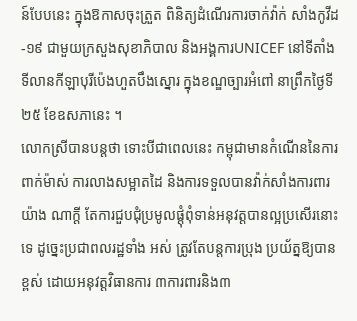ន៍បែបនេះ ក្នុងឱកាសចុះត្រួត ពិនិត្យដំណើរការចាក់វ៉ាក់ សាំងកូវីដ-១៩ ជាមួយក្រសួងសុខាភិបាល និងអង្គការUNICEF នៅទីតាំងទីលានកីឡាបុរីប៉េងហួតបឹងស្នោរ ក្នុងខណ្ឌច្បារអំពៅ នាព្រឹកថ្ងៃទី២៥ ខែឧសភានេះ ។
លោកស្រីបានបន្តថា ទោះបីជាពេលនេះ កម្ពុជាមានកំណើននៃការពាក់ម៉ាស់ ការលាងសម្អាតដៃ និងការទទួលបានវ៉ាក់សាំងការពារយ៉ាង ណាក្ដី តែការជួបជុំប្រមូលផ្ដុំពុំទាន់អនុវត្តបានល្អប្រសើរនោះទេ ដូច្នេះប្រជាពលរដ្ឋទាំង អស់ ត្រូវតែបន្តការប្រុង ប្រយ័ត្នឱ្យបានខ្ពស់ ដោយអនុវត្តវិធានការ ៣ការពារនិង៣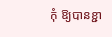កុំ ឱ្យបានខ្ជា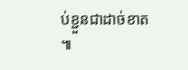ប់ខ្ជួនជាដាច់ខាត ៕